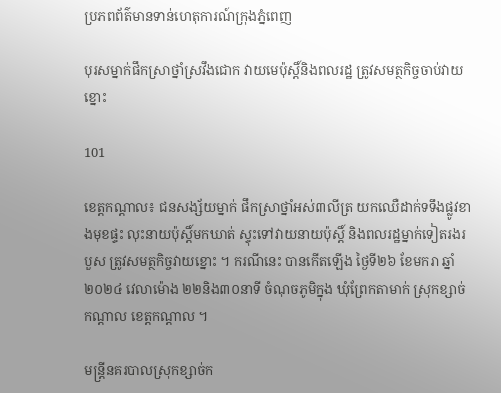ប្រភពព័ត៌មានទាន់ហេតុការណ៍ក្រុងភ្នំពេញ

បុរសម្នាក់ផឹកស្រាថ្នាំស្រវឹងជោក វាយមេប៉ុស្តិ៍និងពលរដ្ឋ ត្រូវសមត្ថកិច្ចចាប់វាយខ្នោះ

101

ខេត្តកណ្ដាល៖ ជនសង្ស័យម្នាក់ ផឹកស្រាថ្នាំអស់៣លីត្រ យកឈេឺដាក់ទទឹងផ្លូវខាងមុខផ្ទះ លុះនាយប៉ុស្តិ៍មកឃាត់ ស្ទុះទៅវាយនាយប៉ុស្តិ៍ និងពលរដ្ឋម្នាក់ទៀតរងរបួស ត្រូវសមត្ថកិច្ចវាយខ្នោះ ។ ករណីនេះ បានកើតឡើង ថ្ងៃទី២៦ ខែមករា ឆ្នាំ២០២៤ វេលាម៉ោង ២២និង៣០នាទី ចំណុចភូមិក្នុង ឃុំព្រែកតាមាក់ ស្រុកខ្សាច់កណ្ដាល ខេត្តកណ្តាល ។

មន្ត្រីនគរបាលស្រុកខ្សាច់ក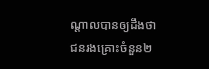ណ្ដាលបានឲ្យដឹងថា ជនរងគ្រោះចំនួន២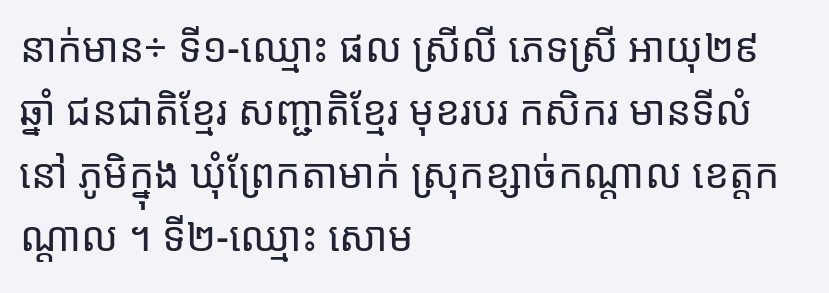នាក់មាន÷ ទី១-ឈ្មោះ ផល ស្រីលី ភេទស្រី អាយុ២៩ឆ្នាំ ជនជាតិខ្មែរ សញ្ជាតិខ្មែរ មុខរបរ កសិករ មានទីលំនៅ ភូមិក្នុង ឃុំព្រែកតាមាក់ ស្រុកខ្សាច់កណ្ដាល ខេត្តកណ្ដាល ។ ទី២-ឈ្មោះ សោម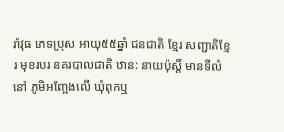រ៉ាវុធ ភេទប្រុស អាយុ៥៥ឆ្នាំ ជនជាតិ ខ្មែរ សញ្ជាតិខ្មែរ មុខរបរ នគរបាលជាតិ ឋាន: នាយប៉ុស្តិ៍ មានទីលំនៅ ភូមិអញ្អែងលើ ឃុំពុកឬ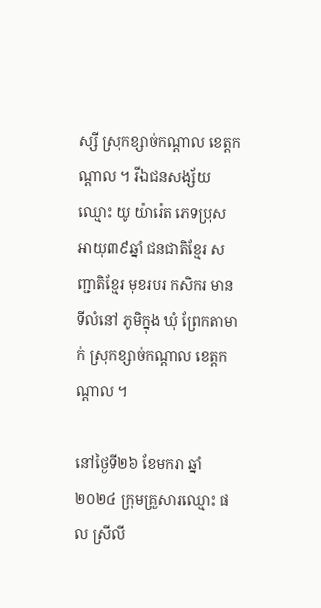ស្សី ស្រុកខ្សាច់កណ្ដាល ខេត្តកណ្ដាល ។ រីឯជនសង្ស័យឈ្មោះ យូ យ៉ារ៉េត ភេទប្រុស អាយុ៣៩ឆ្នាំ ជនជាតិខ្មែរ សញ្ជាតិខ្មែរ មុខរបរ កសិករ មានទីលំនៅ ភូមិក្នុង ឃុំ ព្រែកតាមាក់ ស្រុកខ្សាច់កណ្ដាល ខេត្តកណ្ដាល ។

នៅថ្ងៃទី២៦ ខែមករា ឆ្នាំ២០២៤ ក្រុមគ្រួសារឈ្មោះ ផល ស្រីលី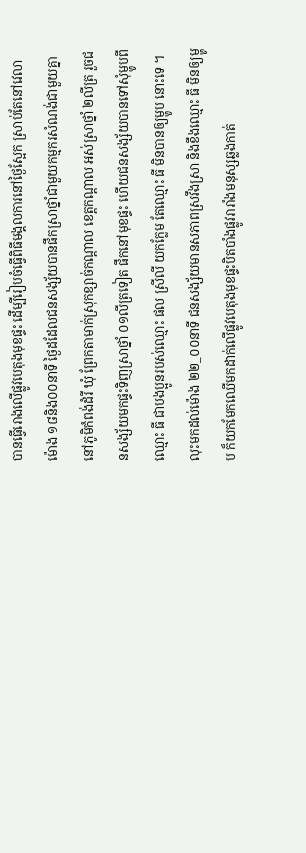បានធ្វើរោងលើផ្លូវបេតុងមុខផ្ទះ ដើម្បីរៀបចំធ្វើពិធីមង្គលការនៅថ្ងៃស្អែក ស្រាប់តែនៅវេលាម៉ោង ១៨និង០០នាទី ថ្ងៃដដែលជនសង្ស័យបានផឹកស្រាថ្នាំជាមួយកម្មករសំណង់ជាមួយគ្នានៅភូមិកំពង់ដំរី ឃុំ ព្រែកតាមាក់ស្រុកខ្សាច់កណ្តាល ខេត្តកណ្តាល អស់ស្រាថ្នាំ ២លីត្រ រួចជនសង្ស័យមកផ្ទះទិញស្រាថ្នាំ ០១លីត្រទៀត ផឹកនៅមុខផ្ទះ ហើយជនសង្ស័យបានទៅសុំម្ហូបពីឈ្មោះ ធី ជាបងប្អូនរបស់ឈ្មោះ ផល ស្រីលី យកក្លែម តែឈ្មោះ ធី មិនបានឲ្យម្ហូប នោះទេ ។ លុះមកដល់ម៉ោង ២២_០០នាទី ជនសង្ស័យមានសភាពស្រវឹងស្រា និងខឹងឈ្មោះ ធី មិនឲ្យម្ហូប ក៏យកមែកឈើមកដាក់លើផ្លូវបេតុងមុខផ្ទះបិតបាំងផ្លូវរារាំងមនុស្សឆ្លងកាត់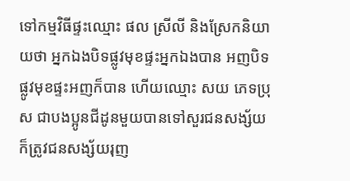ទៅកម្មវិធីផ្ទះឈ្មោះ ផល ស្រីលី និងស្រែកនិយាយថា អ្នកឯងបិទផ្លូវមុខផ្ទះអ្នកឯងបាន អញបិទផ្លូវមុខផ្ទះអញក៏បាន ហើយឈ្មោះ សយ ភេទប្រុស ជាបងប្អូនជីដូនមួយបានទៅសួរជនសង្ស័យ ក៏ត្រូវជនសង្ស័យរុញ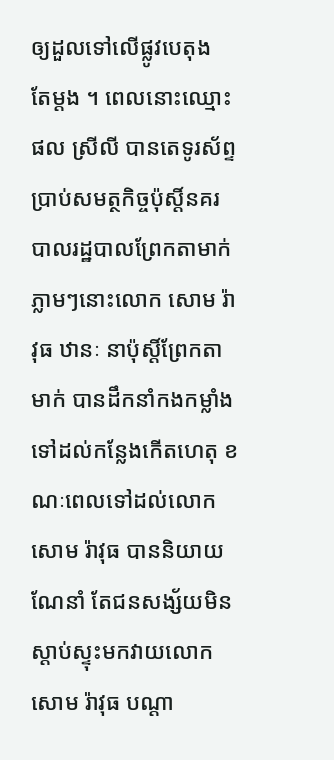ឲ្យដួលទៅលើផ្លូវបេតុង
តែម្តង ។ ពេលនោះឈ្មោះផល ស្រីលី បានតេទូរស័ព្ទប្រាប់សមត្ថកិច្ចប៉ុស្តិ៍នគរបាលរដ្ឋបាលព្រែកតាមាក់ ភ្លាមៗនោះលោក សោម រ៉ាវុធ ឋានៈ នាប៉ុស្តិ៍ព្រែកតាមាក់ បានដឹកនាំកងកម្លាំងទៅដល់កន្លែងកើតហេតុ ខណៈពេលទៅដល់លោក សោម រ៉ាវុធ បាននិយាយណែនាំ តែជនសង្ស័យមិនស្ដាប់ស្ទុះមកវាយលោក សោម រ៉ាវុធ បណ្តា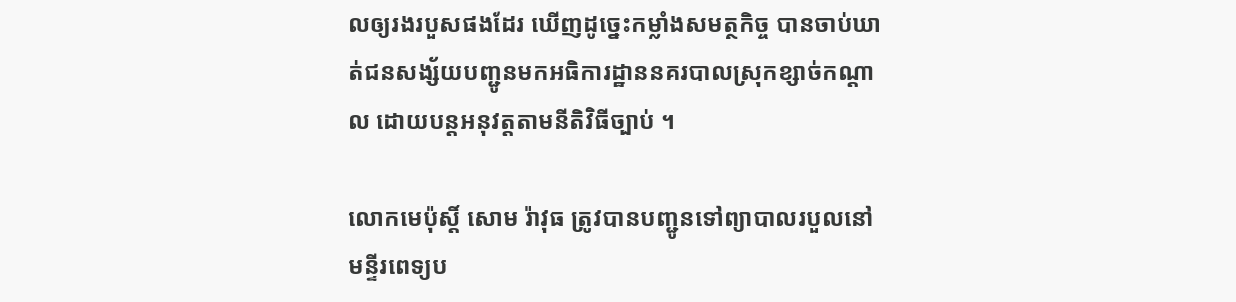លឲ្យរងរបួសផងដែរ ឃើញដូច្នេះកម្លាំងសមត្ថកិច្ច បានចាប់ឃាត់ជនសង្ស័យបញ្ជូនមកអធិការដ្ឋាននគរបាលស្រុកខ្សាច់កណ្ដាល ដោយបន្តអនុវត្តតាមនីតិវិធីច្បាប់ ។

លោកមេប៉ុស្តិ៍ សោម រ៉ាវុធ ត្រូវបានបញ្ជូនទៅព្យាបាលរបួលនៅមន្ទីរពេទ្យប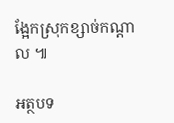ង្អែកស្រុកខ្សាច់កណ្ដាល ៕

អត្ថបទ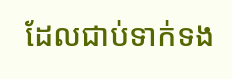ដែលជាប់ទាក់ទង